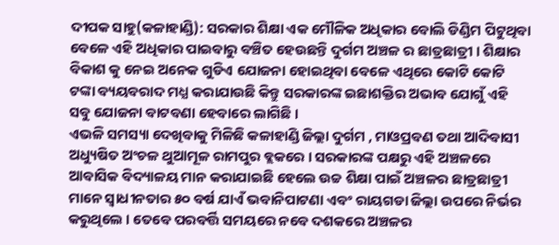ଦୀପକ ସାହୁ(କଳାହାଣ୍ଡି): ସରକାର ଶିକ୍ଷା ଏକ ମୌଳିକ ଅଧିକାର ବୋଲି ଡିଣ୍ଡିମ ପିଟୁଥିବା ବେଳେ ଏହି ଅଧିକାର ପାଇବାରୁ ବଞ୍ଚିତ ହେଉଛନ୍ତି ଦୁର୍ଗମ ଅଞ୍ଚଳ ର ଛାତ୍ରଛାତ୍ରୀ । ଶିକ୍ଷାର ବିକାଶ କୁ ନେଇ ଅନେକ ଗୁଡିଏ ଯୋଜନା ହୋଇଥିବା ବେଳେ ଏଥିରେ କୋଟି କୋଟି ଟଙ୍କା ବ୍ୟୟବରାଦ ମଧ୍ଯ କରାଯାଉଛି କିନ୍ତୁ ସରକାରଙ୍କ ଇଛାଶକ୍ତିର ଅଭାବ ଯୋଗୁଁ ଏହି ସବୁ ଯୋଜନା ବାଟବଣା ହେବାରେ ଲାଗିଛି ।
ଏଭଳି ସମସ୍ୟା ଦେଖିବାକୁ ମିଳିଛି କଳାହାଣ୍ଡି ଜିଲ୍ଲା ଦୁର୍ଗମ , ମାଓପ୍ରବଣ ତଥା ଆଦିବାସୀ ଅଧ୍ୟୁଷିତ ଅଂଚଳ ଥୁଆମୂଳ ରାମପୁର ବ୍ଲକରେ । ସରକାରଙ୍କ ପକ୍ଷରୁ ଏହି ଅଞ୍ଚଳରେ ଆବାସିକ ବିଦ୍ୟାଳୟ ମାନ କରାଯାଇଛି ହେଲେ ଉଚ୍ଚ ଶିକ୍ଷା ପାଇଁ ଅଞ୍ଚଳର ଛାତ୍ରଛାତ୍ରୀ ମାନେ ସ୍ବାଧୀନତାର ୫୦ ବର୍ଷ ଯାଏଁ ଭବାନିପାଟଣା ଏବଂ ରାୟଗଡା ଜିଲ୍ଲା ଉପରେ ନିର୍ଭର କରୁଥିଲେ । ତେବେ ପରବର୍ତ୍ତି ସମୟରେ ନବେ ଦଶକରେ ଅଞ୍ଚଳର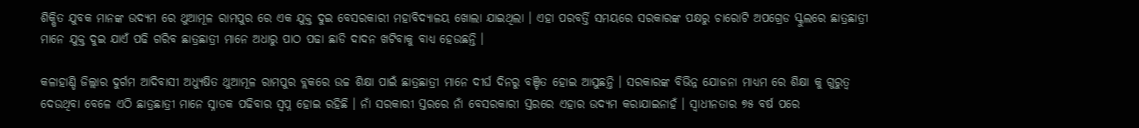ଶିକ୍ଷିତ ଯୁବକ ମାନଙ୍କ ଉଦ୍ୟମ ରେ ଥୁଆମୂଳ ରାମପୁର ରେ ଏକ ଯୁକ୍ତ ଦୁଇ ବେସରକାରୀ ମହାବିଦ୍ୟାଳୟ ଖୋଲା ଯାଇଥିଲା । ଏହା ପରବର୍ତ୍ତି ସମୟରେ ସରକାରଙ୍କ ପକ୍ଷରୁ ଚାରୋଟି ଅପଗ୍ରେଡ ସ୍କୁଲରେ ଛାତ୍ରଛାତ୍ରୀ ମାନେ ଯୁକ୍ତ ଦୁଇ ଯାଏଁ ପଢି ଗରିବ ଛାତ୍ରଛାତ୍ରୀ ମାନେ ଅଧାରୁ ପାଠ ପଢା ଛାଡି ଦାଦନ ଖଟିବାକୁ ବାଧ୍ଯ ହେଉଛନ୍ତି ।

କଳାହାଣ୍ଡି ଜିଲ୍ଲାର ଦୁର୍ଗମ ଆଦିବାସୀ ଅଧ୍ୟୁଷିତ ଥୁଆମୂଳ ରାମପୁର ବ୍ଲକରେ ଉଚ୍ଚ ଶିକ୍ଷା ପାଇଁ ଛାତ୍ରଛାତ୍ରୀ ମାନେ ଦୀର୍ଘ ଦିନରୁ ବଞ୍ଚିତ ହୋଇ ଆସୁଛନ୍ତି । ସରକାରଙ୍କ ବିଭିନ୍ନ ଯୋଜନା ମାଧ୍ୟମ ରେ ଶିକ୍ଷା କୁ ଗୁରୁତ୍ବ ଦେଉଥିବା ବେଳେ ଏଠି ଛାତ୍ରଛାତ୍ରୀ ମାନେ ସ୍ନାତକ ପଢିବାର ସ୍ବପ୍ନ ହୋଇ ରହିଛି । ନାଁ ସରକାରୀ ସ୍ତରରେ ନାଁ ବେସରକାରୀ ସ୍ତରରେ ଏହାର ଉଦ୍ୟମ କରାଯାଇନାହଁ । ସ୍ବାଧୀନତାର ୭୫ ବର୍ଷ ପରେ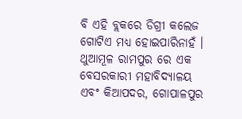ବି ଏହି ବ୍ଲକରେ ଡିଗ୍ରୀ କଲେଜ ଗୋଟିଏ ମଧ୍ଯ ହୋଇପାରିନାହଁ ।
ଥୁଆମୂଳ ରାମପୁର ରେ ଏକ ବେସରକାରୀ ମହାବିଦ୍ୟାଳୟ ଏବଂ କିଆପଦର, ଗୋପାଳପୁର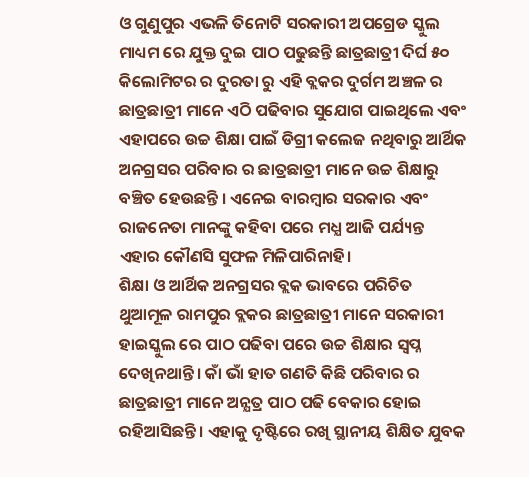ଓ ଗୁଣୁପୁର ଏଭଳି ତିନୋଟି ସରକାରୀ ଅପଗ୍ରେଡ ସ୍କୁଲ ମାଧ୍ୟମ ରେ ଯୁକ୍ତ ଦୁଇ ପାଠ ପଢୁଛନ୍ତି ଛାତ୍ରଛାତ୍ରୀ ଦିର୍ଘ ୫୦ କିଲୋମିଟର ର ଦୁରତା ରୁ ଏହି ବ୍ଲକର ଦୁର୍ଗମ ଅଞ୍ଚଳ ର ଛାତ୍ରଛାତ୍ରୀ ମାନେ ଏଠି ପଢିବାର ସୁଯୋଗ ପାଇଥିଲେ ଏବଂ ଏହାପରେ ଉଚ୍ଚ ଶିକ୍ଷା ପାଇଁ ଡିଗ୍ରୀ କଲେଜ ନଥିବାରୁ ଆର୍ଥିକ ଅନଗ୍ରସର ପରିବାର ର ଛାତ୍ରଛାତ୍ରୀ ମାନେ ଉଚ୍ଚ ଶିକ୍ଷାରୁ ବଞ୍ଚିତ ହେଉଛନ୍ତି । ଏନେଇ ବାରମ୍ବାର ସରକାର ଏବଂ ରାଜନେତା ମାନଙ୍କୁ କହିବା ପରେ ମଧ୍ଯ ଆଜି ପର୍ଯ୍ୟନ୍ତ ଏହାର କୌଣସି ସୁଫଳ ମିଳିପାରିନାହି।
ଶିକ୍ଷା ଓ ଆର୍ଥିକ ଅନଗ୍ରସର ବ୍ଲକ ଭାବରେ ପରିଚିତ ଥୁଆମୂଳ ରାମପୁର ବ୍ଲକର ଛାତ୍ରଛାତ୍ରୀ ମାନେ ସରକାରୀ ହାଇସ୍କୁଲ ରେ ପାଠ ପଢିବା ପରେ ଉଚ୍ଚ ଶିକ୍ଷାର ସ୍ବପ୍ନ ଦେଖିନଥାନ୍ତି । କାଁ ଭାଁ ହାତ ଗଣତି କିଛି ପରିବାର ର ଛାତ୍ରଛାତ୍ରୀ ମାନେ ଅନ୍ଯତ୍ର ପାଠ ପଢି ବେକାର ହୋଇ ରହିଆସିଛନ୍ତି । ଏହାକୁ ଦୃଷ୍ଟିରେ ରଖି ସ୍ଥାନୀୟ ଶିକ୍ଷିତ ଯୁବକ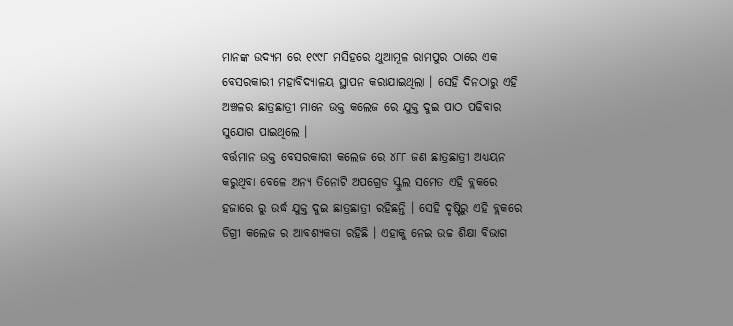ମାନଙ୍କ ଉଦ୍ୟମ ରେ ୧୯୯୮ ମସିହରେ ଥୁଆମୂଳ ରାମପୁର ଠାରେ ଏକ ବେସରକାରୀ ମହାବିଦ୍ୟାଳୟ ସ୍ଥାପନ କରାଯାଇଥିଲା । ସେହି ଦିନଠାରୁ ଏହି ଅଞ୍ଚଳର ଛାତ୍ରଛାତ୍ରୀ ମାନେ ଉକ୍ତ କଲେଜ ରେ ଯୁକ୍ତ ଦୁଇ ପାଠ ପଢିବାର ସୁଯୋଗ ପାଇଥିଲେ ।
ବର୍ତ୍ତମାନ ଉକ୍ତ ବେସରକାରୀ କଲେଜ ରେ ୪୮୮ ଜଣ ଛାତ୍ରଛାତ୍ରୀ ଅଧ୍ୟୟନ କରୁଥିବା ବେଳେ ଅନ୍ଯ ତିନୋଟି ଅପଗ୍ରେଡ ସ୍କୁଲ ସମେତ ଏହି ବ୍ଲକରେ ହଜାରେ ରୁ ଉର୍ଦ୍ଧ ଯୁକ୍ତ ଦୁଇ ଛାତ୍ରଛାତ୍ରୀ ରହିଛନ୍ତି । ସେହି ଦୃଷ୍ଟିରୁ ଏହି ବ୍ଲକରେ ଡିଗ୍ରୀ କଲେଜ ର ଆବଶ୍ୟକତା ରହିଛି । ଏହାକୁ ନେଇ ଉଚ୍ଚ ଶିକ୍ଷା ବିଭାଗ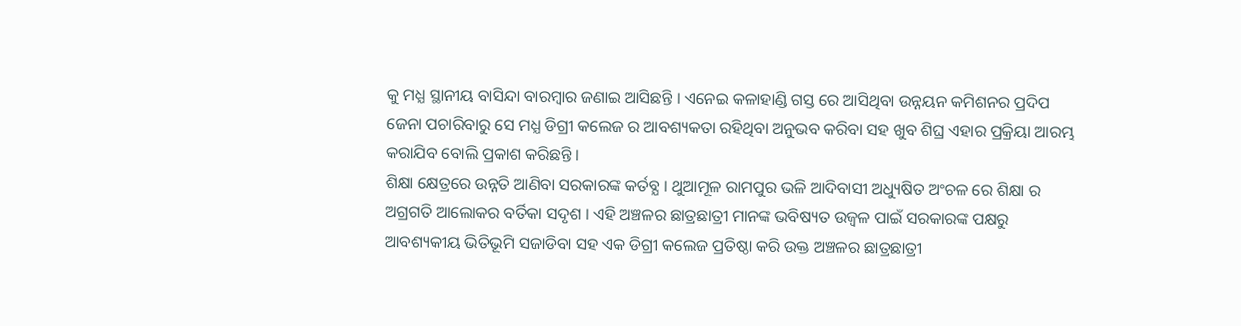କୁ ମଧ୍ଯ ସ୍ଥାନୀୟ ବାସିନ୍ଦା ବାରମ୍ବାର ଜଣାଇ ଆସିଛନ୍ତି । ଏନେଇ କଳାହାଣ୍ଡି ଗସ୍ତ ରେ ଆସିଥିବା ଉନ୍ନୟନ କମିଶନର ପ୍ରଦିପ ଜେନା ପଚାରିବାରୁ ସେ ମଧ୍ଯ ଡିଗ୍ରୀ କଲେଜ ର ଆବଶ୍ୟକତା ରହିଥିବା ଅନୁଭବ କରିବା ସହ ଖୁବ ଶିଘ୍ର ଏହାର ପ୍ରକ୍ରିୟା ଆରମ୍ଭ କରାଯିବ ବୋଲି ପ୍ରକାଶ କରିଛନ୍ତି ।
ଶିକ୍ଷା କ୍ଷେତ୍ରରେ ଉନ୍ନତି ଆଣିବା ସରକାରଙ୍କ କର୍ତବ୍ଯ । ଥୁଆମୂଳ ରାମପୁର ଭଳି ଆଦିବାସୀ ଅଧ୍ୟୁଷିତ ଅଂଚଳ ରେ ଶିକ୍ଷା ର ଅଗ୍ରଗତି ଆଲୋକର ବର୍ତିକା ସଦୃଶ । ଏହି ଅଞ୍ଚଳର ଛାତ୍ରଛାତ୍ରୀ ମାନଙ୍କ ଭବିଷ୍ୟତ ଉଜ୍ବଳ ପାଇଁ ସରକାରଙ୍କ ପକ୍ଷରୁ ଆବଶ୍ୟକୀୟ ଭିତିଭୂମି ସଜାଡିବା ସହ ଏକ ଡିଗ୍ରୀ କଲେଜ ପ୍ରତିଷ୍ଠା କରି ଉକ୍ତ ଅଞ୍ଚଳର ଛାତ୍ରଛାତ୍ରୀ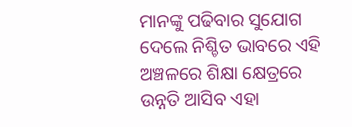ମାନଙ୍କୁ ପଢିବାର ସୁଯୋଗ ଦେଲେ ନିଶ୍ଚିତ ଭାବରେ ଏହି ଅଞ୍ଚଳରେ ଶିକ୍ଷା କ୍ଷେତ୍ରରେ ଉନ୍ନତି ଆସିବ ଏହା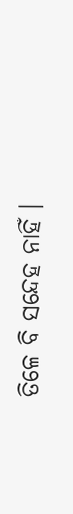ତିଳେ ବି ସନ୍ଦେହ ନାହିଁ ।